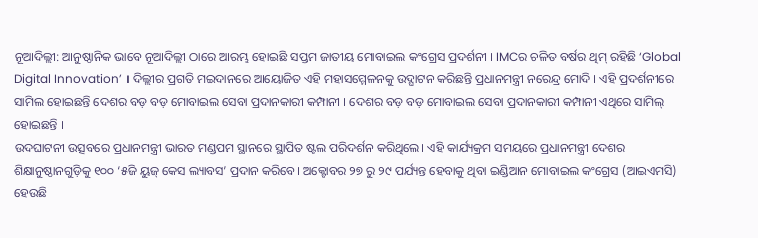ନୂଆଦିଲ୍ଲୀ: ଆନୁଷ୍ଠାନିକ ଭାବେ ନୂଆଦିଲ୍ଲୀ ଠାରେ ଆରମ୍ଭ ହୋଇଛି ସପ୍ତମ ଜାତୀୟ ମୋବାଇଲ କଂଗ୍ରେସ ପ୍ରଦର୍ଶନୀ । IMCର ଚଳିତ ବର୍ଷର ଥିମ୍ ରହିଛି ‘Global Digital Innovation’ । ଦିଲ୍ଲୀର ପ୍ରଗତି ମଇଦାନରେ ଆୟୋଜିତ ଏହି ମହାସମ୍ମେଳନକୁ ଉଦ୍ଘାଟନ କରିଛନ୍ତି ପ୍ରଧାନମନ୍ତ୍ରୀ ନରେନ୍ଦ୍ର ମୋଦି । ଏହି ପ୍ରଦର୍ଶନୀରେ ସାମିଲ ହୋଇଛନ୍ତି ଦେଶର ବଡ଼ ବଡ଼ ମୋବାଇଲ ସେବା ପ୍ରଦାନକାରୀ କମ୍ପାନୀ । ଦେଶର ବଡ଼ ବଡ଼ ମୋବାଇଲ ସେବା ପ୍ରଦାନକାରୀ କମ୍ପାନୀ ଏଥିରେ ସାମିଲ୍ ହୋଇଛନ୍ତି ।
ଉଦଘାଟନୀ ଉତ୍ସବରେ ପ୍ରଧାନମନ୍ତ୍ରୀ ଭାରତ ମଣ୍ଡପମ ସ୍ଥାନରେ ସ୍ଥାପିତ ଷ୍ଟଲ ପରିଦର୍ଶନ କରିଥିଲେ। ଏହି କାର୍ଯ୍ୟକ୍ରମ ସମୟରେ ପ୍ରଧାନମନ୍ତ୍ରୀ ଦେଶର ଶିକ୍ଷାନୁଷ୍ଠାନଗୁଡ଼ିକୁ ୧୦୦ ‘୫ଜି ୟୁଜ୍ କେସ ଲ୍ୟାବସ’ ପ୍ରଦାନ କରିବେ। ଅକ୍ଟୋବର ୨୭ ରୁ ୨୯ ପର୍ଯ୍ୟନ୍ତ ହେବାକୁ ଥିବା ଇଣ୍ଡିଆନ ମୋବାଇଲ କଂଗ୍ରେସ (ଆଇଏମସି) ହେଉଛି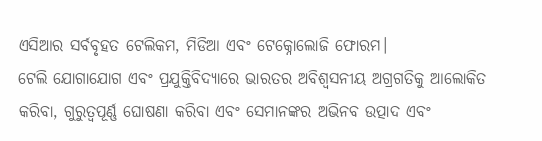ଏସିଆର ସର୍ବବୃହତ ଟେଲିକମ, ମିଡିଆ ଏବଂ ଟେକ୍ନୋଲୋଜି ଫୋରମ।
ଟେଲି ଯୋଗାଯୋଗ ଏବଂ ପ୍ରଯୁକ୍ତିବିଦ୍ୟାରେ ଭାରତର ଅବିଶ୍ୱସନୀୟ ଅଗ୍ରଗତିକୁ ଆଲୋକିତ କରିବା, ଗୁରୁତ୍ୱପୂର୍ଣ୍ଣ ଘୋଷଣା କରିବା ଏବଂ ସେମାନଙ୍କର ଅଭିନବ ଉତ୍ପାଦ ଏବଂ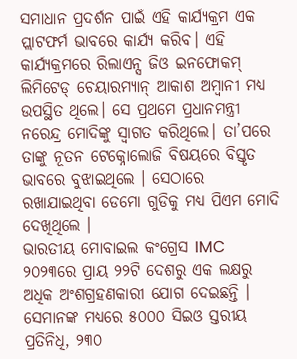ସମାଧାନ ପ୍ରଦର୍ଶନ ପାଇଁ ଏହି କାର୍ଯ୍ୟକ୍ରମ ଏକ ପ୍ଲାଟଫର୍ମ ଭାବରେ କାର୍ଯ୍ୟ କରିବ। ଏହି କାର୍ଯ୍ୟକ୍ରମରେ ରିଲାଏନ୍ସ ଜିଓ ଇନଫୋକମ୍ ଲିମିଟେଡ୍ ଚେୟାରମ୍ୟାନ୍ ଆକାଶ ଅମ୍ବାନୀ ମଧ୍ୟ ଉପସ୍ଥିତ ଥିଲେ। ସେ ପ୍ରଥମେ ପ୍ରଧାନମନ୍ତ୍ରୀ ନରେନ୍ଦ୍ର ମୋଦିଙ୍କୁ ସ୍ୱାଗତ କରିଥିଲେ। ତା’ପରେ ତାଙ୍କୁ ନୂତନ ଟେକ୍ନୋଲୋଜି ବିଷୟରେ ବିସ୍ତୃତ ଭାବରେ ବୁଝାଇଥିଲେ । ସେଠାରେ ରଖାଯାଇଥିବା ଡେମୋ ଗୁଡିକୁ ମଧ୍ୟ ପିଏମ ମୋଦି ଦେଖିଥିଲେ ।
ଭାରତୀୟ ମୋବାଇଲ କଂଗ୍ରେସ IMC ୨୦୨୩ରେ ପ୍ରାୟ ୨୨ଟି ଦେଶରୁ ଏକ ଲକ୍ଷରୁ ଅଧିକ ଅଂଶଗ୍ରହଣକାରୀ ଯୋଗ ଦେଇଛନ୍ତି । ସେମାନଙ୍କ ମଧ୍ୟରେ ୫୦୦୦ ସିଇଓ ସ୍ତରୀୟ ପ୍ରତିନିଧି, ୨୩୦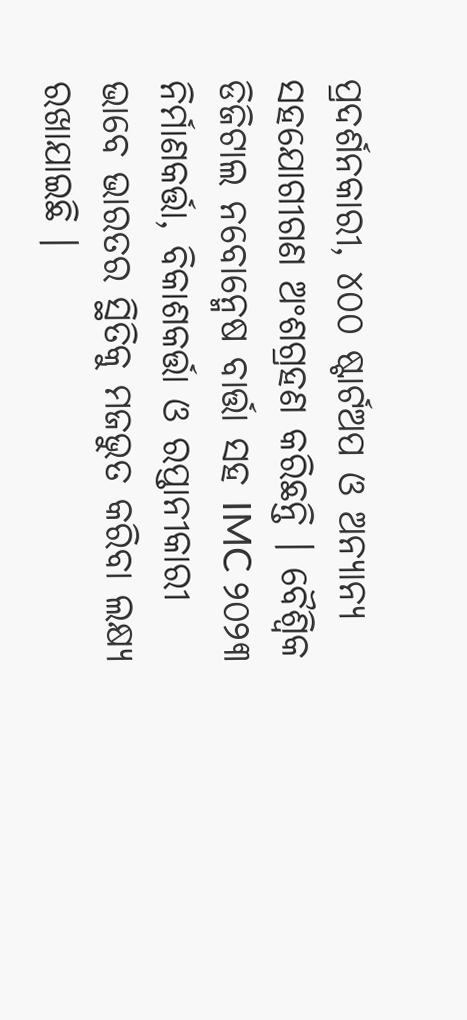ପ୍ରଦର୍ଶନକାରୀ, ୪୦୦ ଷ୍ଟାର୍ଟଅପ ଓ ଅନ୍ୟାନ୍ୟ ସହଯୋଗୀଗଣ ଅଂଶଗ୍ରହଣ କରିଛନ୍ତି । ବୈଶ୍ବିକ ଡିଜିଟାଲ ନବୋନ୍ମେଷ ବାର୍ତ୍ତା ସହ IMC ୨୦୨୩ ନିର୍ମାଣକର୍ତ୍ତା, ବିକାଶକର୍ତ୍ତା ଓ ରପ୍ତାନୀକାରୀ ଭାବେ ଭାରତର ସ୍ଥିତିକୁ ମଜଭୁତ କରିବା ଲକ୍ଷ୍ୟ ରଖାଯାଇଛି ।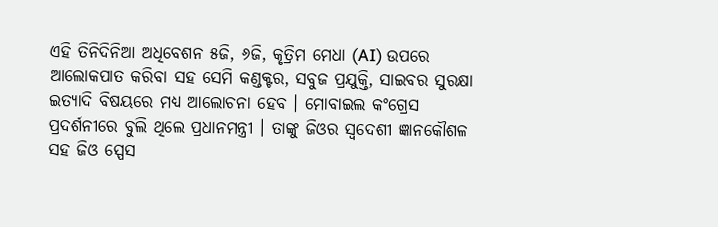ଏହି ତିନିଦିନିଆ ଅଧିବେଶନ ୫ଜି, ୬ଜି, କୃତ୍ରିମ ମେଧା (AI) ଉପରେ ଆଲୋକପାତ କରିବା ସହ ସେମି କଣ୍ଡକ୍ଟର, ସବୁଜ ପ୍ରଯୁକ୍ତି, ସାଇବର ସୁରକ୍ଷା ଇତ୍ୟାଦି ବିଷୟରେ ମଧ୍ୟ ଆଲୋଚନା ହେବ । ମୋବାଇଲ କଂଗ୍ରେସ ପ୍ରଦର୍ଶନୀରେ ବୁଲି ଥିଲେ ପ୍ରଧାନମନ୍ତ୍ରୀ । ତାଙ୍କୁ ଜିଓର ସ୍ବଦେଶୀ ଜ୍ଞାନକୌଶଳ ସହ ଜିଓ ସ୍ପେସ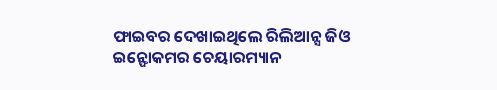ଫାଇବର ଦେଖାଇଥିଲେ ରିଲିଆନ୍ସ ଜିଓ ଇନ୍ଫୋକମର ଚେୟାରମ୍ୟାନ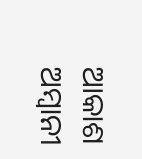ଆକାଶ ଅମ୍ବାନୀ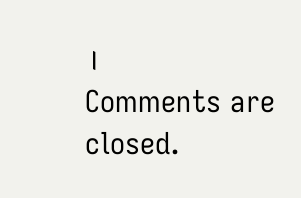।
Comments are closed.